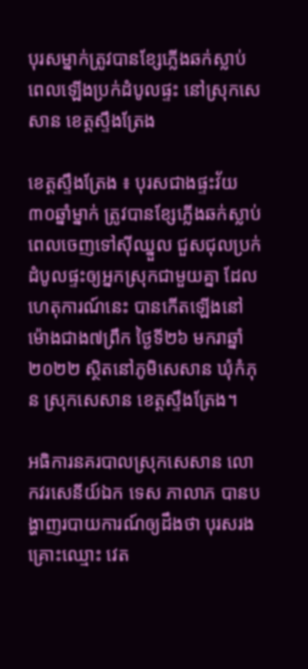បុរសម្នាក់ត្រូវបានខ្សែភ្លើងឆក់ស្លាប់ ពេលឡើងប្រក់ដំបូលផ្ទះ នៅស្រុកសេសាន ខេត្តស្ទឹងត្រែង

ខេត្តស្ទឹងត្រែង ៖ បុរសជាងផ្ទះវ័យ ៣០ឆ្នាំម្នាក់ ត្រូវបានខ្សែភ្លើងឆក់ស្លាប់ ពេលចេញទៅស៊ីឈ្នួល ជួសជុលប្រក់ដំបូលផ្ទះឲ្យអ្នកស្រុកជាមួយគ្នា ដែលហេតុការណ៍នេះ បានកើតឡើងនៅម៉ោងជាង៧ព្រឹក ថ្ងៃទី២៦ មករាឆ្នាំ២០២២ ស្ថិតនៅភូមិសេសាន ឃុំកំភុន ស្រុកសេសាន ខេត្តស្ទឹងត្រែង។

អធិការនគរបាលស្រុកសេសាន លោកវរសេនីយ៍ឯក ទេស ភាលាភ បានបង្ហាញរបាយការណ៍ឲ្យដឹងថា បុរសរងគ្រោះឈ្មោះ វេត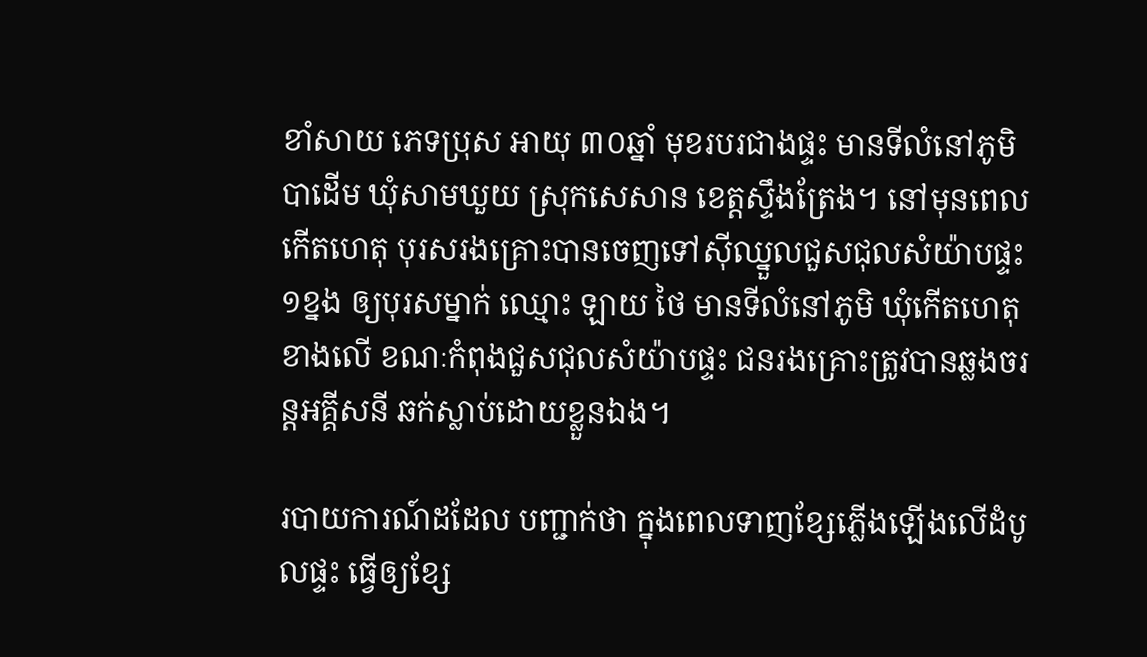ខាំសាយ ភេទប្រុស អាយុ ៣០ឆ្នាំ មុខរបរជាងផ្ទះ មានទីលំនៅភូមិបាដើម ឃុំសាមឃួយ ស្រុកសេសាន ខេត្តស្ទឹងត្រែង។ នៅមុនពេលកើតហេតុ បុរសរងគ្រោះបានចេញទៅស៊ីឈ្នួលជួសជុលសំយ៉ាបផ្ទះ ១ខ្នង ឲ្យបុរសម្នាក់ ឈ្មោះ ឡាយ ថៃ មានទីលំនៅភូមិ ឃុំកើតហេតុខាងលើ ខណៈកំពុងជួសជុលសំយ៉ាបផ្ទះ ជនរងគ្រោះត្រូវបានឆ្លងចរន្តអគ្គីសនី ឆក់ស្លាប់ដោយខ្លួនឯង។

របាយការណ៍ដដែល បញ្ជាក់ថា ក្នុងពេលទាញខ្សែភ្លើងឡើងលើដំបូលផ្ទះ ធ្វើឲ្យខ្សែ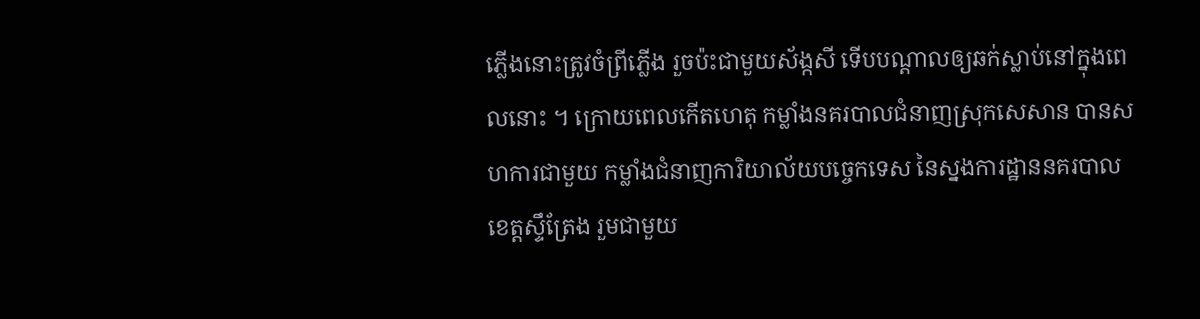ភ្លើងនោះត្រូវចំព្រីភ្លើង រួចប៉ះជាមួយស័ង្កសី ទើបបណ្តាលឲ្យឆក់ស្លាប់នៅក្នុងពេលនោះ ។ ក្រោយពេលកើតហេតុ កម្លាំងនគរបាលជំនាញស្រុកសេសាន បានសហការជាមួយ កម្លាំងជំនាញការិយាល័យបច្ចេកទេស នៃស្នងការដ្ឋាននគរបាលខេត្តស្ទឹត្រែង រួមជាមួយ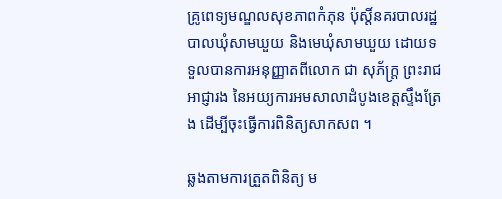គ្រូពេទ្យមណ្ឌលសុខភាពកំភុន ប៉ុស្ដិ៍នគរបាលរដ្ឋបាលឃុំសាមឃួយ និងមេឃុំសាមឃួយ ដោយទទួលបានការអនុញ្ញាតពីលោក ជា សុភ័ក្រ្ត ព្រះរាជអាជ្ញារង នៃអយ្យការអមសាលាដំបូងខេត្តស្ទឹងត្រែង ដើម្បីចុះធ្វើការពិនិត្យសាកសព ។

ឆ្លងតាមការត្រួតពិនិត្យ ម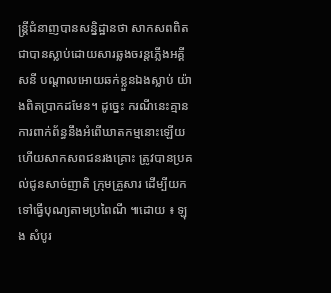ន្ត្រីជំនាញបានសន្និដ្ឋានថា សាកសពពិតជាបានស្លាប់ដោយសារឆ្លងចរន្តភ្លើងអគ្គីសនី បណ្ដាលអោយឆក់ខ្លួនឯងស្លាប់ យ៉ាងពិតប្រាកដមែន។ ដូច្នេះ ករណីនេះគ្មានការពាក់ព័ន្ធនឹងអំពើឃាតកម្មនោះឡើយ ហើយសាកសពជនរងគ្រោះ ត្រូវបានប្រគល់ជូនសាច់ញាតិ ក្រុមគ្រួសារ ដើម្បីយកទៅធ្វើបុណ្យតាមប្រពៃណី ៕ដោយ ៖ ឡុង សំបូរ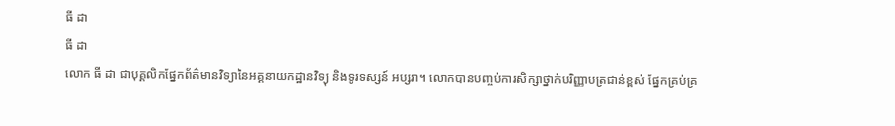ធី ដា
ធី ដា
លោក ធី ដា ជាបុគ្គលិកផ្នែកព័ត៌មានវិទ្យានៃអគ្គនាយកដ្ឋានវិទ្យុ និងទូរទស្សន៍ អប្សរា។ លោកបានបញ្ចប់ការសិក្សាថ្នាក់បរិញ្ញាបត្រជាន់ខ្ពស់ ផ្នែកគ្រប់គ្រ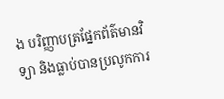ង បរិញ្ញាបត្រផ្នែកព័ត៌មានវិទ្យា និងធ្លាប់បានប្រលូកការ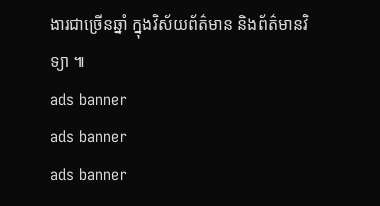ងារជាច្រើនឆ្នាំ ក្នុងវិស័យព័ត៌មាន និងព័ត៌មានវិទ្យា ៕
ads banner
ads banner
ads banner